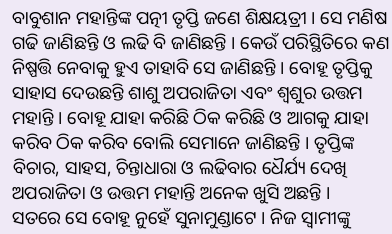ବାବୁଶାନ ମହାନ୍ତିଙ୍କ ପତ୍ନୀ ତୃପ୍ତି ଜଣେ ଶିକ୍ଷୟତ୍ରୀ । ସେ ମଣିଷ ଗଢି ଜାଣିଛନ୍ତି ଓ ଲଢି ବି ଜାଣିଛନ୍ତି । କେଉଁ ପରିସ୍ଥିତିରେ କଣ ନିଷ୍ପତ୍ତି ନେବାକୁ ହୁଏ ତାହାବି ସେ ଜାଣିଛନ୍ତି । ବୋହୂ ତୃପ୍ତିକୁ ସାହାସ ଦେଉଛନ୍ତି ଶାଶୁ ଅପରାଜିତା ଏବଂ ଶ୍ଵଶୁର ଉତ୍ତମ ମହାନ୍ତି । ବୋହୂ ଯାହା କରିଛି ଠିକ କରିଛି ଓ ଆଗକୁ ଯାହା କରିବ ଠିକ କରିବ ବୋଲି ସେମାନେ ଜାଣିଛନ୍ତି । ତୃପ୍ତିଙ୍କ ବିଚାର, ସାହସ, ଚିନ୍ତାଧାରା ଓ ଲଢିବାର ଧୈର୍ଯ୍ୟ ଦେଖି ଅପରାଜିତା ଓ ଉତ୍ତମ ମହାନ୍ତି ଅନେକ ଖୁସି ଅଛନ୍ତି ।
ସତରେ ସେ ବୋହୂ ନୁହେଁ ସୁନାମୁଣ୍ଡାଟେ । ନିଜ ସ୍ଵାମୀଙ୍କୁ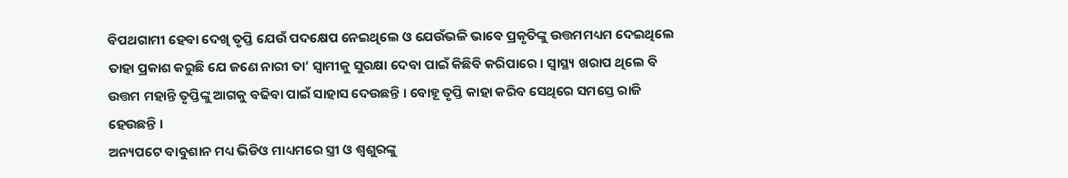ବିପଥଗାମୀ ହେବା ଦେଖି ତୃପ୍ତି ଯେଉଁ ପଦକ୍ଷେପ ନେଇଥିଲେ ଓ ଯେଉଁଭଳି ଭାବେ ପ୍ରକୃତିଙ୍କୁ ଉତ୍ତମମଧ୍ୟମ ଦେଇଥିଲେ ତାହା ପ୍ରକାଶ କରୁଛି ଯେ ଜଣେ ନାରୀ ତା’ ସ୍ଵାମୀକୁ ସୁରକ୍ଷା ଦେବା ପାଇଁ କିଛିବି କରିପାରେ । ସ୍ୱାସ୍ଥ୍ୟ ଖରାପ ଥିଲେ ବି ଉତ୍ତମ ମହାନ୍ତି ତୃପ୍ତିଙ୍କୁ ଆଗକୁ ବଢିବା ପାଇଁ ସାହାସ ଦେଉଛନ୍ତି । ବୋହୂ ତୃପ୍ତି କାହା କରିବ ସେଥିରେ ସମସ୍ତେ ରାଜି ହେଉଛନ୍ତି ।
ଅନ୍ୟପଟେ ବାବୁଶାନ ମଧ୍ୟ ଭିଡିଓ ମାଧ୍ୟମରେ ସ୍ତ୍ରୀ ଓ ଶ୍ଵଶୁରଙ୍କୁ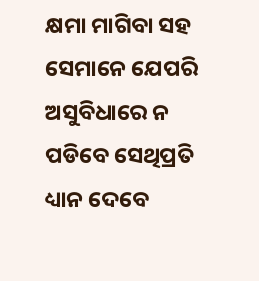କ୍ଷମା ମାଗିବା ସହ ସେମାନେ ଯେପରି ଅସୁବିଧାରେ ନ ପଡିବେ ସେଥିପ୍ରତି ଧ୍ୟାନ ଦେବେ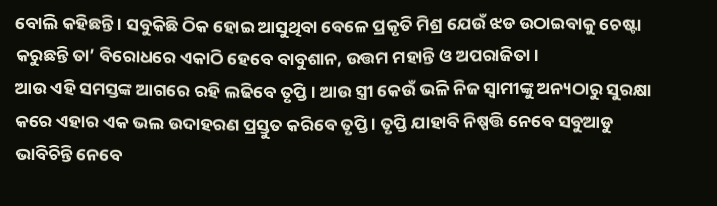ବୋଲି କହିଛନ୍ତି । ସବୁକିଛି ଠିକ ହୋଇ ଆସୁଥିବା ବେଳେ ପ୍ରକୃତି ମିଶ୍ର ଯେଉଁ ଝଡ ଉଠାଇବାକୁ ଚେଷ୍ଟା କରୁଛନ୍ତି ତା’ ବିରୋଧରେ ଏକାଠି ହେବେ ବାବୁଶାନ, ଉତ୍ତମ ମହାନ୍ତି ଓ ଅପରାଜିତା ।
ଆଉ ଏହି ସମସ୍ତଙ୍କ ଆଗରେ ରହି ଲଢିବେ ତୃପ୍ତି । ଆଉ ସ୍ତ୍ରୀ କେଉଁ ଭଳି ନିଜ ସ୍ଵାମୀଙ୍କୁ ଅନ୍ୟଠାରୁ ସୁରକ୍ଷା କରେ ଏହାର ଏକ ଭଲ ଉଦାହରଣ ପ୍ରସ୍ତୁତ କରିବେ ତୃପ୍ତି । ତୃପ୍ତି ଯାହାବି ନିଷ୍ପତ୍ତି ନେବେ ସବୁଆଡୁ ଭାବିଚିନ୍ତି ନେବେ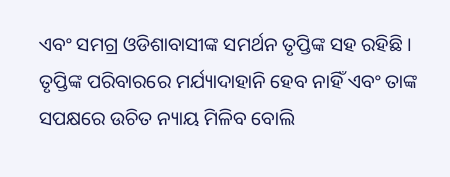ଏବଂ ସମଗ୍ର ଓଡିଶାବାସୀଙ୍କ ସମର୍ଥନ ତୃପ୍ତିଙ୍କ ସହ ରହିଛି ।
ତୃପ୍ତିଙ୍କ ପରିବାରରେ ମର୍ଯ୍ୟାଦାହାନି ହେବ ନାହିଁ ଏବଂ ତାଙ୍କ ସପକ୍ଷରେ ଉଚିତ ନ୍ୟାୟ ମିଳିବ ବୋଲି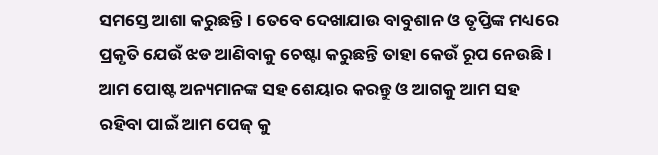ସମସ୍ତେ ଆଶା କରୁଛନ୍ତି । ତେବେ ଦେଖାଯାଉ ବାବୁଶାନ ଓ ତୃପ୍ତିଙ୍କ ମଧ୍ୟରେ ପ୍ରକୃତି ଯେଉଁ ଝଡ ଆଣିବାକୁ ଚେଷ୍ଟା କରୁଛନ୍ତି ତାହା କେଉଁ ରୂପ ନେଉଛି । ଆମ ପୋଷ୍ଟ ଅନ୍ୟମାନଙ୍କ ସହ ଶେୟାର କରନ୍ତୁ ଓ ଆଗକୁ ଆମ ସହ ରହିବା ପାଇଁ ଆମ ପେଜ୍ କୁ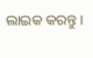ଲାଇକ କରନ୍ତୁ ।